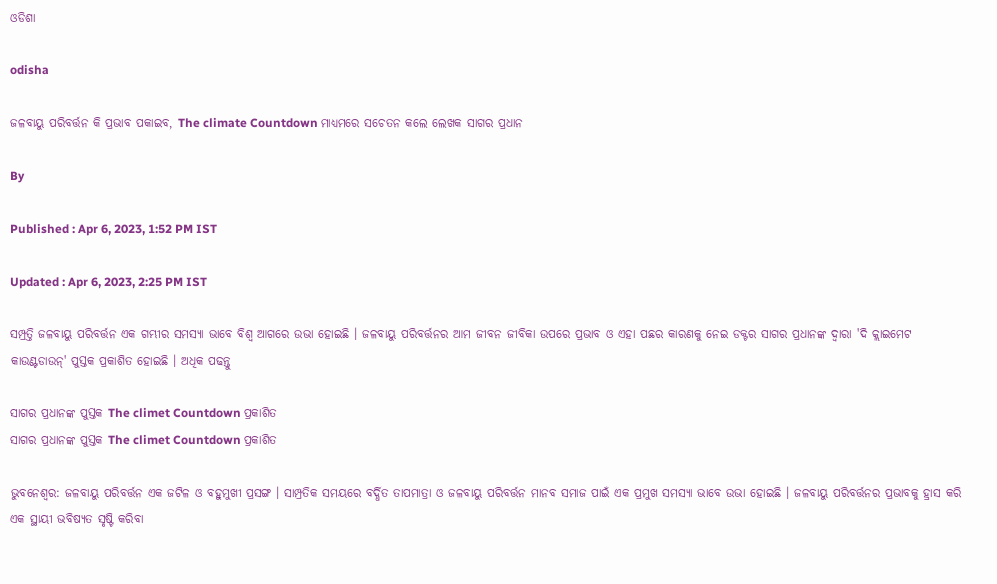ଓଡିଶା

odisha

ଜଳବାୟୁ ପରିବର୍ତ୍ତନ କି ପ୍ରଭାବ ପକାଇବ, The climate Countdown ମାଧ୍ୟମରେ ସଚେତନ କଲେ ଲେଖକ ସାଗର ପ୍ରଧାନ

By

Published : Apr 6, 2023, 1:52 PM IST

Updated : Apr 6, 2023, 2:25 PM IST

ସମ୍ପ୍ରତ୍ତି ଜଳବାୟୁ ପରିବର୍ତ୍ତନ ଏକ ଗମ୍ଭୀର ସମସ୍ୟା ଭାବେ ବିଶ୍ବ ଆଗରେ ଉଭା ହୋଇଛି । ଜଳବାୟୁ ପରିବର୍ତ୍ତନର ଆମ ଜୀବନ ଜୀବିକା ଉପରେ ପ୍ରଭାବ ଓ ଏହା ପଛର କାରଣକୁ ନେଇ ଡକ୍ଟର ସାଗର ପ୍ରଧାନଙ୍କ ଦ୍ବାରା 'ଦି କ୍ଲାଇମେଟ କାଉଣ୍ଟଡାଉନ୍' ପୁସ୍ତକ ପ୍ରକାଶିତ ହୋଇଛି । ଅଧିକ ପଢନ୍ତୁ

ସାଗର ପ୍ରଧାନଙ୍କ ପୁସ୍ତକ The climet Countdown ପ୍ରକାଶିତ
ସାଗର ପ୍ରଧାନଙ୍କ ପୁସ୍ତକ The climet Countdown ପ୍ରକାଶିତ

ଭୁବନେଶ୍ବର: ଜଳବାୟୁ ପରିବର୍ତ୍ତନ ଏକ ଜଟିଳ ଓ ବହୁମୁଖୀ ପ୍ରସଙ୍ଗ । ସାମ୍ପ୍ରତିକ ସମୟରେ ବର୍ଦ୍ଧିତ ତାପମାତ୍ରା ଓ ଜଳବାୟୁ ପରିବର୍ତ୍ତନ ମାନବ ସମାଜ ପାଇଁ ଏକ ପ୍ରମୁଖ ସମସ୍ୟା ଭାବେ ଉଭା ହୋଇଛି । ଜଳବାୟୁ ପରିବର୍ତ୍ତନର ପ୍ରଭାବକୁ ହ୍ରାସ କରି ଏକ ସ୍ଥାୟୀ ଭବିଷ୍ୟତ ସୃଷ୍ଟି କରିବା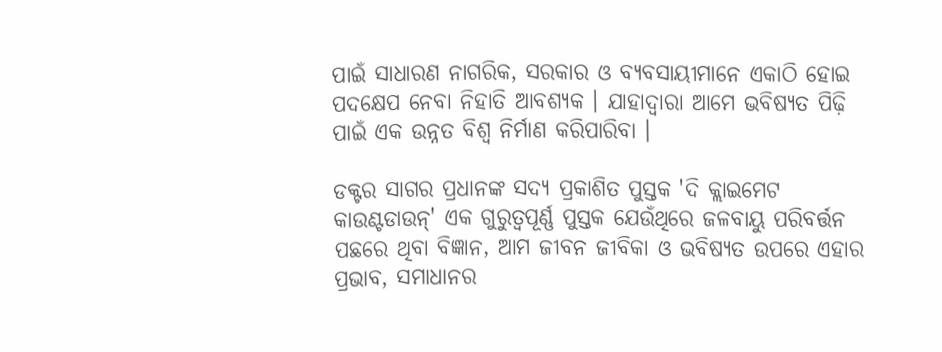ପାଇଁ ସାଧାରଣ ନାଗରିକ, ସରକାର ଓ ବ୍ୟବସାୟୀମାନେ ଏକାଠି ହୋଇ ପଦକ୍ଷେପ ନେବା ନିହାତି ଆବଶ୍ୟକ । ଯାହାଦ୍ୱାରା ଆମେ ଭବିଷ୍ୟତ ପିଢ଼ି ପାଇଁ ଏକ ଉନ୍ନତ ବିଶ୍ୱ ନିର୍ମାଣ କରିପାରିବା ।

ଡକ୍ଟର ସାଗର ପ୍ରଧାନଙ୍କ ସଦ୍ୟ ପ୍ରକାଶିତ ପୁସ୍ତକ 'ଦି କ୍ଲାଇମେଟ କାଉଣ୍ଟଡାଉନ୍' ଏକ ଗୁରୁତ୍ୱପୂର୍ଣ୍ଣ ପୁସ୍ତକ ଯେଉଁଥିରେ ଜଳବାୟୁ ପରିବର୍ତ୍ତନ ପଛରେ ଥିବା ବିଜ୍ଞାନ, ଆମ ଜୀବନ ଜୀବିକା ଓ ଭବିଷ୍ୟତ ଉପରେ ଏହାର ପ୍ରଭାବ, ସମାଧାନର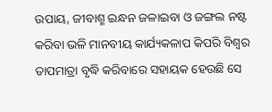ଉପାୟ, ଜୀବାଶ୍ମ ଇନ୍ଧନ ଜଳାଇବା ଓ ଜଙ୍ଗଲ ନଷ୍ଟ କରିବା ଭଳି ମାନବୀୟ କାର୍ଯ୍ୟକଳାପ କିପରି ବିଶ୍ୱର ତାପମାତ୍ରା ବୃଦ୍ଧି କରିବାରେ ସହାୟକ ହେଉଛି ସେ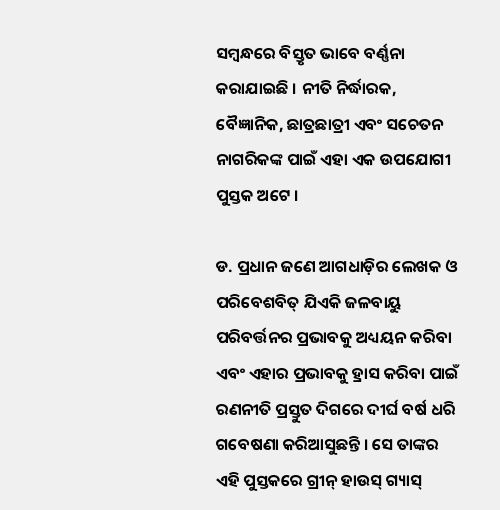ସମ୍ବନ୍ଧରେ ବିସ୍ତୃତ ଭାବେ ବର୍ଣ୍ଣନା କରାଯାଇଛି । ନୀତି ନିର୍ଦ୍ଧାରକ, ବୈଜ୍ଞାନିକ, ଛାତ୍ରଛାତ୍ରୀ ଏବଂ ସଚେତନ ନାଗରିକଙ୍କ ପାଇଁ ଏହା ଏକ ଉପଯୋଗୀ ପୁସ୍ତକ ଅଟେ ।

ଡ. ପ୍ରଧାନ ଜଣେ ଆଗଧାଡ଼ିର ଲେଖକ ଓ ପରିବେଶବିତ୍ ଯିଏକି ଜଳବାୟୁ ପରିବର୍ତ୍ତନର ପ୍ରଭାବକୁ ଅଧ୍ୟୟନ କରିବା ଏବଂ ଏହାର ପ୍ରଭାବକୁ ହ୍ରାସ କରିବା ପାଇଁ ରଣନୀତି ପ୍ରସ୍ତୁତ ଦିଗରେ ଦୀର୍ଘ ବର୍ଷ ଧରି ଗବେଷଣା କରିଆସୁଛନ୍ତି । ସେ ତାଙ୍କର ଏହି ପୁସ୍ତକରେ ଗ୍ରୀନ୍ ହାଉସ୍ ଗ୍ୟାସ୍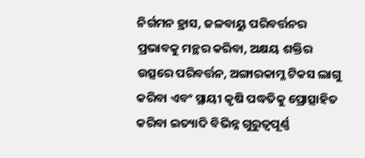ନିର୍ଗମନ ହ୍ରାସ, ଜଳବାୟୁ ପରିବର୍ତ୍ତନର ପ୍ରଭାବକୁ ମନ୍ଥର କରିବା, ଅକ୍ଷୟ ଶକ୍ତିର ଉତ୍ସରେ ପରିବର୍ତ୍ତନ, ଅଙ୍ଗାରକାମ୍ଳ ଟିକସ ଲାଗୁ କରିବା ଏବଂ ସ୍ଥାୟୀ କୃଷି ପଦ୍ଧତିକୁ ପ୍ରୋତ୍ସାହିତ କରିବା ଇତ୍ୟାଦି ବିଭିନ୍ନ ଗୁରୁତ୍ୱପୂର୍ଣ୍ଣ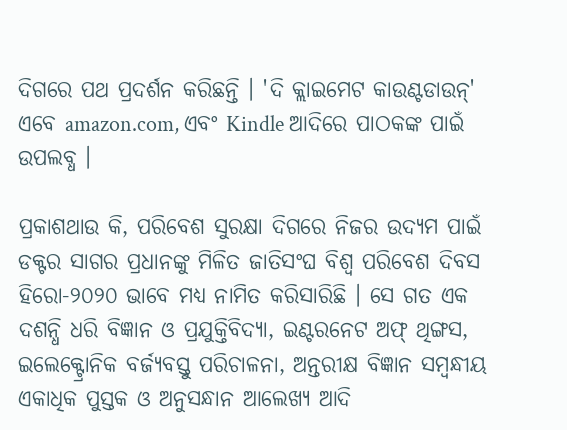ଦିଗରେ ପଥ ପ୍ରଦର୍ଶନ କରିଛନ୍ତି । 'ଦି କ୍ଲାଇମେଟ କାଉଣ୍ଟଡାଉନ୍' ଏବେ amazon.com, ଏବଂ Kindle ଆଦିରେ ପାଠକଙ୍କ ପାଇଁ ଉପଲବ୍ଧ ।

ପ୍ରକାଶଥାଉ କି, ପରିବେଶ ସୁରକ୍ଷା ଦିଗରେ ନିଜର ଉଦ୍ୟମ ପାଇଁ ଡକ୍ଟର ସାଗର ପ୍ରଧାନଙ୍କୁ ମିଳିତ ଜାତିସଂଘ ବିଶ୍ବ ପରିବେଶ ଦିବସ ହିରୋ-୨୦୨୦ ଭାବେ ମଧ୍ୟ ନାମିତ କରିସାରିଛି । ସେ ଗତ ଏକ ଦଶନ୍ଧି ଧରି ବିଜ୍ଞାନ ଓ ପ୍ରଯୁକ୍ତିବିଦ୍ୟା, ଇଣ୍ଟରନେଟ ଅଫ୍ ଥିଙ୍ଗସ, ଇଲେକ୍ଟ୍ରୋନିକ ବର୍ଜ୍ୟବସ୍ତୁ ପରିଚାଳନା, ଅନ୍ତରୀକ୍ଷ ବିଜ୍ଞାନ ସମ୍ବନ୍ଧୀୟ ଏକାଧିକ ପୁସ୍ତକ ଓ ଅନୁସନ୍ଧାନ ଆଲେଖ୍ୟ ଆଦି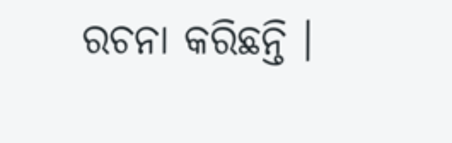ରଚନା କରିଛନ୍ତି ।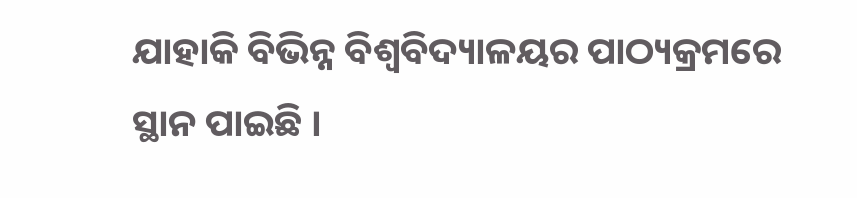ଯାହାକି ବିଭିନ୍ନ ବିଶ୍ବବିଦ୍ୟାଳୟର ପାଠ୍ୟକ୍ରମରେ ସ୍ଥାନ ପାଇଛି ।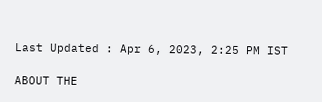Last Updated : Apr 6, 2023, 2:25 PM IST

ABOUT THE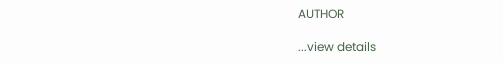AUTHOR

...view details